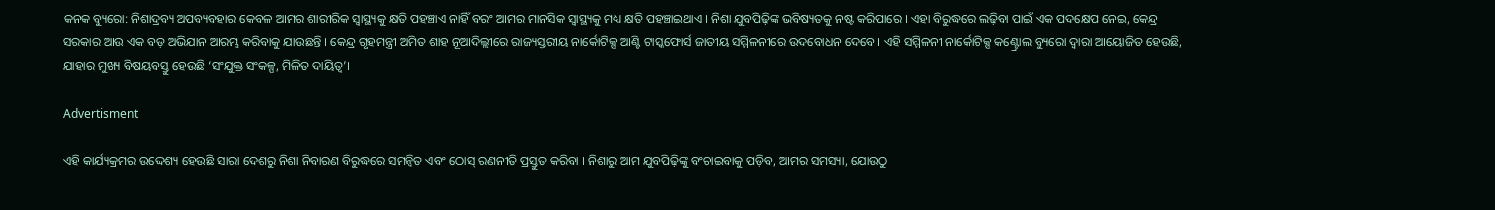କନକ ବ୍ୟୁରୋ: ନିଶାଦ୍ରବ୍ୟ ଅପବ୍ୟବହାର କେବଳ ଆମର ଶାରୀରିକ ସ୍ୱାସ୍ଥ୍ୟକୁ କ୍ଷତି ପହଞ୍ଚାଏ ନାହିଁ ବରଂ ଆମର ମାନସିକ ସ୍ୱାସ୍ଥ୍ୟକୁ ମଧ୍ୟ କ୍ଷତି ପହଞ୍ଚାଇଥାଏ । ନିଶା ଯୁବପିଢ଼ିଙ୍କ ଭବିଷ୍ୟତକୁ ନଷ୍ଟ କରିପାରେ । ଏହା ବିରୁଦ୍ଧରେ ଲଢ଼ିବା ପାଇଁ ଏକ ପଦକ୍ଷେପ ନେଇ, କେନ୍ଦ୍ର ସରକାର ଆଉ ଏକ ବଡ଼ ଅଭିଯାନ ଆରମ୍ଭ କରିବାକୁ ଯାଉଛନ୍ତି । କେନ୍ଦ୍ର ଗୃହମନ୍ତ୍ରୀ ଅମିତ ଶାହ ନୂଆଦିଲ୍ଲୀରେ ରାଜ୍ୟସ୍ତରୀୟ ନାର୍କୋଟିକ୍ସ ଆଣ୍ଟି ଟାସ୍କଫୋର୍ସ ଜାତୀୟ ସମ୍ମିଳନୀରେ ଉଦବୋଧନ ଦେବେ। ଏହି ସମ୍ମିଳନୀ ନାର୍କୋଟିକ୍ସ କଣ୍ଟ୍ରୋଲ ବ୍ୟୁରୋ ଦ୍ୱାରା ଆୟୋଜିତ ହେଉଛି, ଯାହାର ମୁଖ୍ୟ ବିଷୟବସ୍ତୁ ହେଉଛି ‘ସଂଯୁକ୍ତ ସଂକଳ୍ପ, ମିଳିତ ଦାୟିତ୍ୱ’।

Advertisment

ଏହି କାର୍ଯ୍ୟକ୍ରମର ଉଦ୍ଦେଶ୍ୟ ହେଉଛି ସାରା ଦେଶରୁ ନିଶା ନିବାରଣ ବିରୁଦ୍ଧରେ ସମନ୍ୱିତ ଏବଂ ଠୋସ୍ ରଣନୀତି ପ୍ରସ୍ତୁତ କରିବା । ନିଶାରୁ ଆମ ଯୁବପିଢ଼ିଙ୍କୁ ବଂଚାଇବାକୁ ପଡ଼ିବ, ଆମର ସମସ୍ୟା, ଯୋଉଠୁ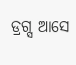ଡ୍ରଗ୍ସ ଆସେ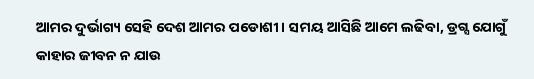ଆମର ଦୁର୍ଭାଗ୍ୟ ସେହି ଦେଶ ଆମର ପଡୋଶୀ । ସମୟ ଆସିଛି ଆମେ ଲଢିବା, ଡ୍ରଗ୍ସ ଯୋଗୁଁ କାହାର ଜୀବନ ନ ଯାଉ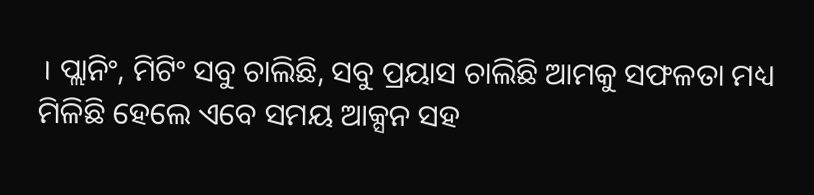। ପ୍ଲାନିଂ, ମିଟିଂ ସବୁ ଚାଲିଛି, ସବୁ ପ୍ରୟାସ ଚାଲିଛି ଆମକୁ ସଫଳତା ମଧ୍ୟ ମିଳିଛି ହେଲେ ଏବେ ସମୟ ଆକ୍ସନ ସହ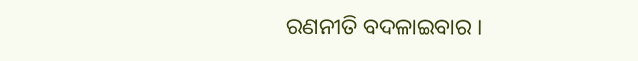ରଣନୀତି ବଦଳାଇବାର ।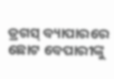ଡ୍ରଗସ୍ ବ୍ୟାପାରରେ ଛୋଟ ବେପାରୀଙ୍କୁ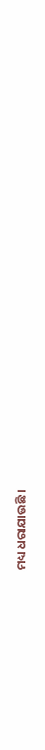ମଧ୍ୟ ଧରାଯାଉଛି ।